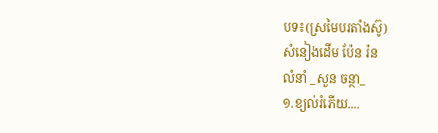បទ៖(ស្រមៃបរតាំងស៊ូ)
សំនៀងដើម ប៉ែន រ៉ន
លំនាំ _សួន ចន្ថា_
១.ខ្យល់រំភេីយ....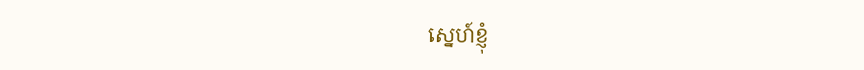ស្នេហ៍ខ្ញុំ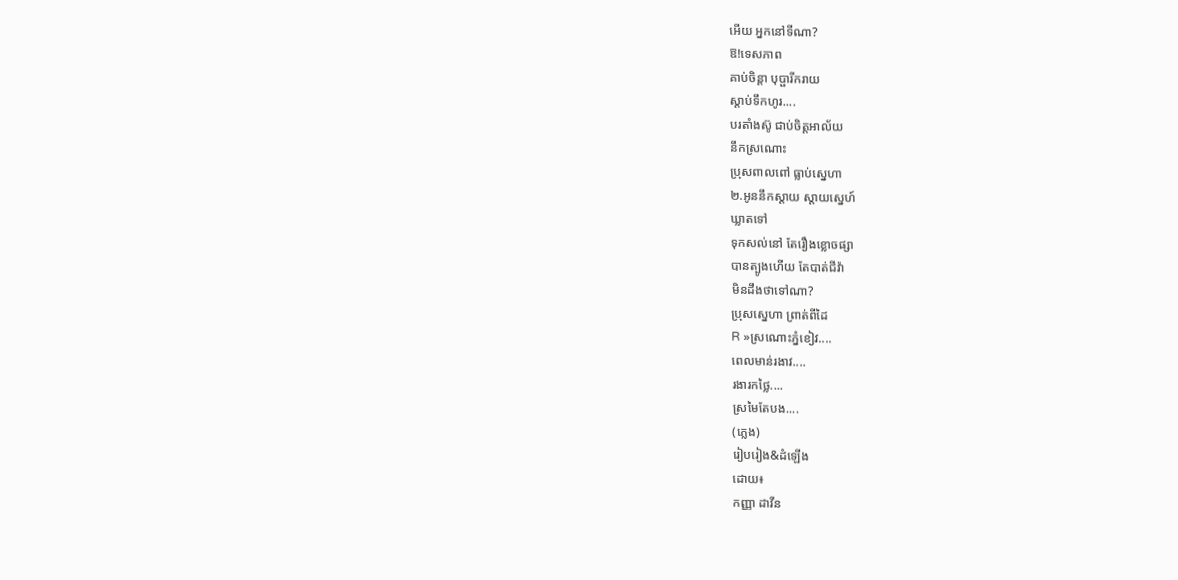អេីយ អ្នកនៅទីណា?
ឱ!ទេសភាព
គាប់ចិន្ដា បុប្ផារីករាយ
ស្ដាប់ទឹកហូរ....
បរតាំងស៊ូ ជាប់ចិត្តអាល័យ
នឹកស្រណោះ
ប្រុសពាលពៅ ធ្លាប់ស្នេហា
២.អូននឹកស្ដាយ ស្ដាយស្នេហ៍
ឃ្លាតទៅ
ទុកសល់នៅ តែរឿងខ្លោចផ្សា
បានត្បូងហេីយ តែបាត់ជីវ៉ា
មិនដឹងថាទៅណា?
ប្រុសស្នេហា ព្រាត់ពីដៃ
R »ស្រណោះភ្នំខៀវ....
ពេលមាន់រងាវ....
រងារកថ្លៃ....
ស្រមៃតែបង....
(ភ្លេង)
រៀបរៀង&ដំឡើង
ដោយ៖
កញ្ញា ដាវីន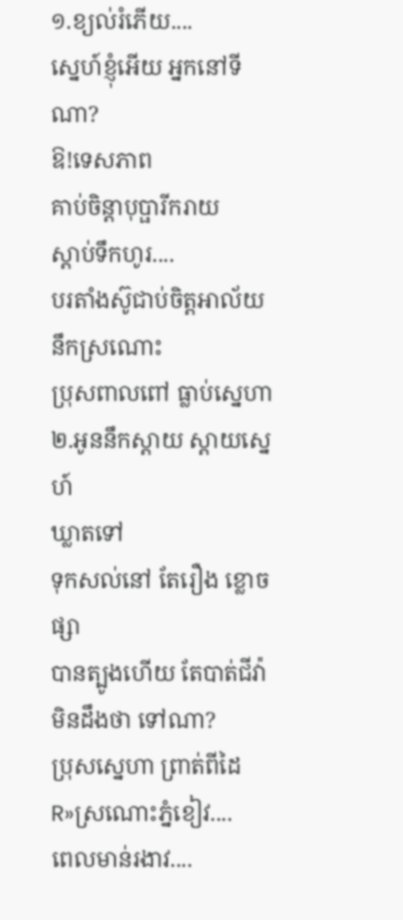១.ខ្យល់រំភេីយ....
ស្នេហ៍ខ្ញុំអេីយ អ្នកនៅទីណា?
ឱ!ទេសភាព
គាប់ចិន្ដាបុប្ផារីករាយ
ស្ដាប់ទឹកហូរ....
បរតាំងស៊ូជាប់ចិត្តអាល័យ
នឹកស្រណោះ
ប្រុសពាលពៅ ធ្លាប់ស្នេហា
២.អូននឹកស្ដាយ ស្ដាយស្នេហ៍
ឃ្លាតទៅ
ទុកសល់នៅ តែរឿង ខ្លោចផ្សា
បានត្បូងហេីយ តែបាត់ជីវ៉ា
មិនដឹងថា ទៅណា?
ប្រុសស្នេហា ព្រាត់ពីដៃ
R»ស្រណោះភ្នំខៀវ....
ពេលមាន់រងាវ....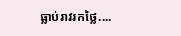ធ្លាប់រាវរកថ្លៃ....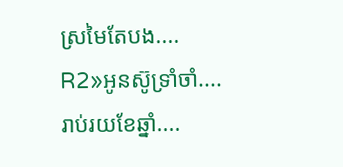ស្រមៃតែបង....
R2»អូនស៊ូទ្រាំចាំ....
រាប់រយខែឆ្នាំ....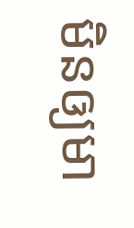មិនឲ្យមា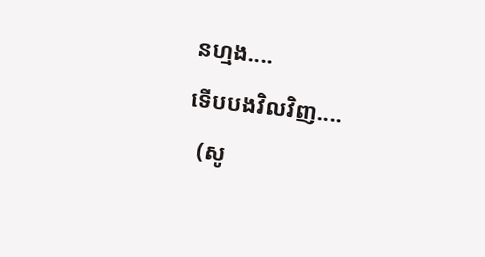នហ្មង....
ទើបបងវិលវិញ....
  (សូ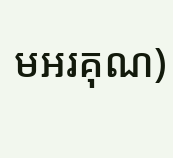មអរគុណ)